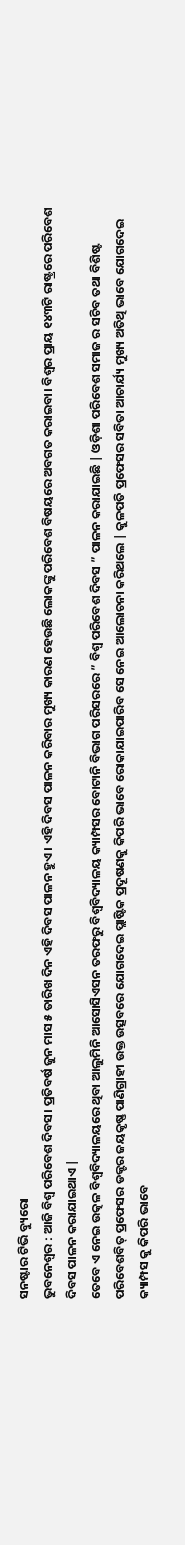ସନଷ୍ଟାର ଟିଭି ବ୍ୟୁରୋ
ଭୁବନେଶ୍ୱର : ଆଜି ବିଶ୍ବ ପରିବେଶ ଦିବସ। ପ୍ରତିବର୍ଷ ଜୁନ ମାସ ୫ ତାରିଖ ଦିନ ଏହି ଦିବସ ପାଳନ ହୁଏ। ଏହି ଦିବସ ପାଳନ କରିବାର ମୁଖ୍ୟ କାରଣ ହେଉଛି ଲୋକଙ୍କୁ ପରିବେଶ ବିଷୟରେ ଅବଗତ କରାଇବା। ବିଶ୍ବର ପ୍ରାୟ ୧୪୩ଟି ରାଷ୍ଟ୍ରରେ ପରିବେଶ ଦିବସ ପାଳନ କରାଯାଇଥାଏ |
ତେବେ ଏ ନେଇ ଉତ୍କଳ ବିଶ୍ୱବିଦ୍ୟାଳୟରେ ଥିବା ଆଲୁମିନି ଆସୋସିଏସନ ତରଫରୁ ବିଶ୍ୱବିଦ୍ୟାଳୟ କ୍ୟାମ୍ପସର ବୋଟାନି ବିଭାଗ ପରିସରରେ ” ବିଶ୍ୱ ପରିବେଶ ଦିବସ ” ପାଳନ କରାଯାଇଛି | ଓଡ଼ିଶା ପରିବେଶ ସମାଜ ର ସଚିବ ତଥା ବିଶିଷ୍ଟ ପରିବେଶବିତ୍ ପ୍ରଫେସର ଡକ୍ଟର ଜୟକୃଷ୍ଣ ପାଣିଗ୍ରାହୀ ଉକ୍ତ ଉତ୍ସବରେ ଯୋଗଦେଇ ପ୍ଲାଷ୍ଟିକ ପ୍ରଦୂଷଣକୁ କିପରି ଭାବେ ରୋକାଯାଇପାରିବ ସେ ନେଇ ଆଲୋଚନା କରିଥଲେ | କୁଳପତି ପ୍ରଫେସର ସବିତା ଆଚାର୍ଯ୍ୟ ମୁଖ୍ୟ ଅତିଥି ଭାବେ ଯୋଗଦେଇ କ୍ୟାମ୍ପସ କୁ କିପରି ଭାବେ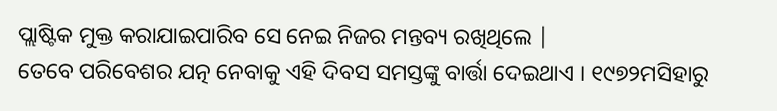ପ୍ଲାଷ୍ଟିକ ମୁକ୍ତ କରାଯାଇପାରିବ ସେ ନେଇ ନିଜର ମନ୍ତବ୍ୟ ରଖିଥିଲେ |
ତେବେ ପରିବେଶର ଯତ୍ନ ନେବାକୁ ଏହି ଦିବସ ସମସ୍ତଙ୍କୁ ବାର୍ତ୍ତା ଦେଇଥାଏ । ୧୯୭୨ମସିହାରୁ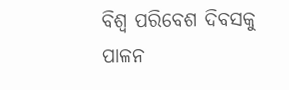ବିଶ୍ବ ପରିବେଶ ଦିବସକୁ ପାଳନ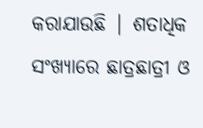କରାଯାଉଛି | ଶତାଧିକ ସଂଖ୍ୟାରେ ଛାତ୍ରଛାତ୍ରୀ ଓ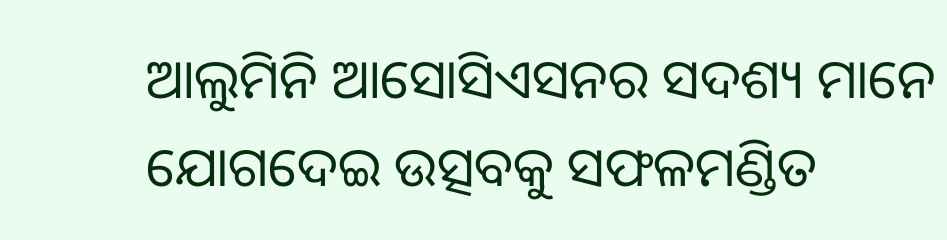ଆଲୁମିନି ଆସୋସିଏସନର ସଦଶ୍ୟ ମାନେ ଯୋଗଦେଇ ଉତ୍ସବକୁ ସଫଳମଣ୍ଡିତ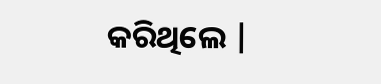କରିଥିଲେ |